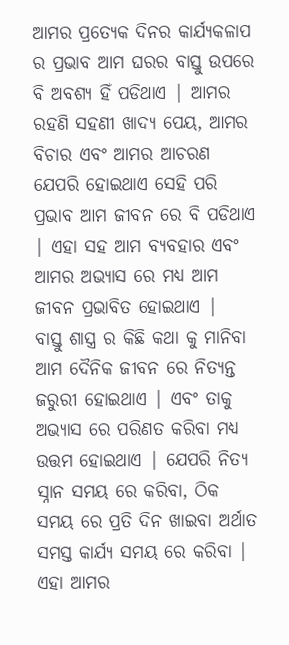ଆମର ପ୍ରତ୍ୟେକ ଦିନର କାର୍ଯ୍ୟକଳାପ ର ପ୍ରଭାବ ଆମ ଘରର ବାସ୍ତୁ ଉପରେ ବି ଅବଶ୍ୟ ହିଁ ପଡିଥାଏ | ଆମର ରହଣି ସହଣୀ ଖାଦ୍ୟ ପେୟ, ଆମର ବିଚାର ଏବଂ ଆମର ଆଚରଣ ଯେପରି ହୋଇଥାଏ ସେହି ପରି ପ୍ରଭାବ ଆମ ଜୀବନ ରେ ବି ପଡିଥାଏ | ଏହା ସହ ଆମ ବ୍ୟବହାର ଏବଂ ଆମର ଅଭ୍ୟାସ ରେ ମଧ୍ୟ ଆମ ଜୀବନ ପ୍ରଭାବିତ ହୋଇଥାଏ |
ବାସ୍ତୁ ଶାସ୍ତ୍ର ର କିଛି କଥା କୁ ମାନିବା ଆମ ଦୈନିକ ଜୀବନ ରେ ନିତ୍ୟନ୍ତ ଜରୁରୀ ହୋଇଥାଏ | ଏବଂ ତାକୁ ଅଭ୍ୟାସ ରେ ପରିଣତ କରିବା ମଧ୍ୟ ଉତ୍ତମ ହୋଇଥାଏ | ଯେପରି ନିତ୍ୟ ସ୍ନାନ ସମୟ ରେ କରିବା, ଠିକ ସମୟ ରେ ପ୍ରତି ଦିନ ଖାଇବା ଅର୍ଥାତ ସମସ୍ତ କାର୍ଯ୍ୟ ସମୟ ରେ କରିବା | ଏହା ଆମର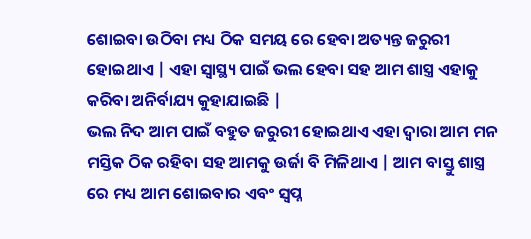ଶୋଇବା ଉଠିବା ମଧ୍ୟ ଠିକ ସମୟ ରେ ହେବା ଅତ୍ୟନ୍ତ ଜରୁରୀ ହୋଇଥାଏ | ଏହା ସ୍ୱାସ୍ଥ୍ୟ ପାଇଁ ଭଲ ହେବା ସହ ଆମ ଶାସ୍ତ୍ର ଏହାକୁ କରିବା ଅନିର୍ବାଯ୍ୟ କୁହାଯାଇଛି |
ଭଲ ନିଦ ଆମ ପାଇଁ ବହୁତ ଜରୁରୀ ହୋଇଥାଏ ଏହା ଦ୍ୱାରା ଆମ ମନ ମସ୍ତିକ ଠିକ ରହିବା ସହ ଆମକୁ ଉର୍ଜା ବି ମିଳିଥାଏ | ଆମ ବାସ୍ତୁ ଶାସ୍ତ୍ର ରେ ମଧ୍ୟ ଆମ ଶୋଇବାର ଏବଂ ସ୍ବପ୍ନ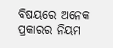ବିଷୟରେ ଅନେକ ପ୍ରକାରର ନିୟମ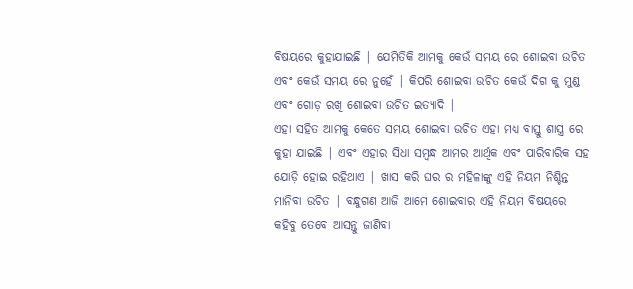ବିଷୟରେ କୁହାଯାଇଛି | ଯେମିତିକି ଆମକୁ କେଉଁ ସମୟ ରେ ଶୋଇବା ଉଚିତ ଏବଂ କେଉଁ ସମୟ ରେ ନୁହେଁ | କିପରି ଶୋଇବା ଉଚିତ କେଉଁ ଦିଗ କୁ ମୁଣ୍ଡ ଏବଂ ଗୋଡ଼ ରଖି ଶୋଇବା ଉଚିତ ଇତ୍ୟାଦି |
ଏହା ସହିତ ଆମକୁ କେତେ ସମୟ ଶୋଇବା ଉଚିତ ଏହା ମଧ୍ୟ ବାସ୍ତୁ ଶାସ୍ତ୍ର ରେ କୁହା ଯାଇଛି | ଏବଂ ଏହାର ସିଧା ସମ୍ବନ୍ଧ ଆମର ଆର୍ଥିକ ଏବଂ ପାରିବାରିକ ସହ ଯୋଡ଼ି ହୋଇ ରହିଥାଏ | ଖାସ କରି ଘର ର ମହିଳାଙ୍କୁ ଏହି ନିୟମ ନିଶ୍ଚିନ୍ତ ମାନିବା ଉଚିତ | ବନ୍ଧୁଗଣ ଆଜି ଆମେ ଶୋଇବାର ଏହି ନିୟମ ବିଷୟରେ କହିବୁ ତେବେ ଆସନ୍ତୁ ଜାଣିବା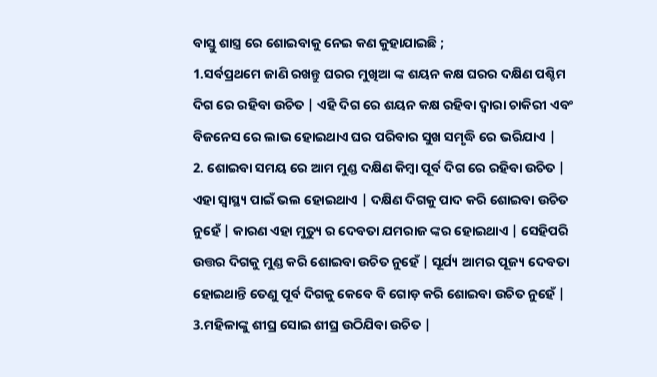ବାସ୍ତୁ ଶାସ୍ତ୍ର ରେ ଶୋଇବାକୁ ନେଇ କଣ କୁହାଯାଇଛି ;
1.ସର୍ବପ୍ରଥମେ ଜାଣି ରଖନ୍ତୁ ଘରର ମୁଖିଆ ଙ୍କ ଶୟନ କକ୍ଷ ଘରର ଦକ୍ଷିଣ ପଶ୍ଚିମ ଦିଗ ରେ ରହିବା ଉଚିତ | ଏହି ଦିଗ ରେ ଶୟନ କକ୍ଷ ରହିବା ଦ୍ୱାରା ଚାକିରୀ ଏବଂ ବିଜନେସ ରେ ଲାଭ ହୋଇଥାଏ ଘର ପରିବାର ସୁଖ ସମୃଦ୍ଧି ରେ ଭରିଯାଏ |
2. ଶୋଇବା ସମୟ ରେ ଆମ ମୁଣ୍ଡ ଦକ୍ଷିଣ କିମ୍ବା ପୂର୍ବ ଦିଗ ରେ ରହିବା ଉଚିତ | ଏହା ସ୍ୱାସ୍ଥ୍ୟ ପାଇଁ ଭଲ ହୋଇଥାଏ | ଦକ୍ଷିଣ ଦିଗକୁ ପାଦ କରି ଶୋଇବା ଉଚିତ ନୁହେଁ | କାରଣ ଏହା ମୁତ୍ୟୁ ର ଦେବତା ଯମରାଜ ଙ୍କର ହୋଇଥାଏ | ସେହିପରି ଉତ୍ତର ଦିଗକୁ ମୁଣ୍ଡ କରି ଶୋଇବା ଉଚିତ ନୁହେଁ | ସୂର୍ଯ୍ୟ ଆମର ପୂଜ୍ୟ ଦେବତା ହୋଇଥାନ୍ତି ତେଣୁ ପୂର୍ବ ଦିଗକୁ କେବେ ବି ଗୋଡ଼ କରି ଶୋଇବା ଉଚିତ ନୁହେଁ |
3.ମହିଳାଙ୍କୁ ଶୀଘ୍ର ସୋଇ ଶୀଘ୍ର ଉଠିଯିବା ଉଚିତ |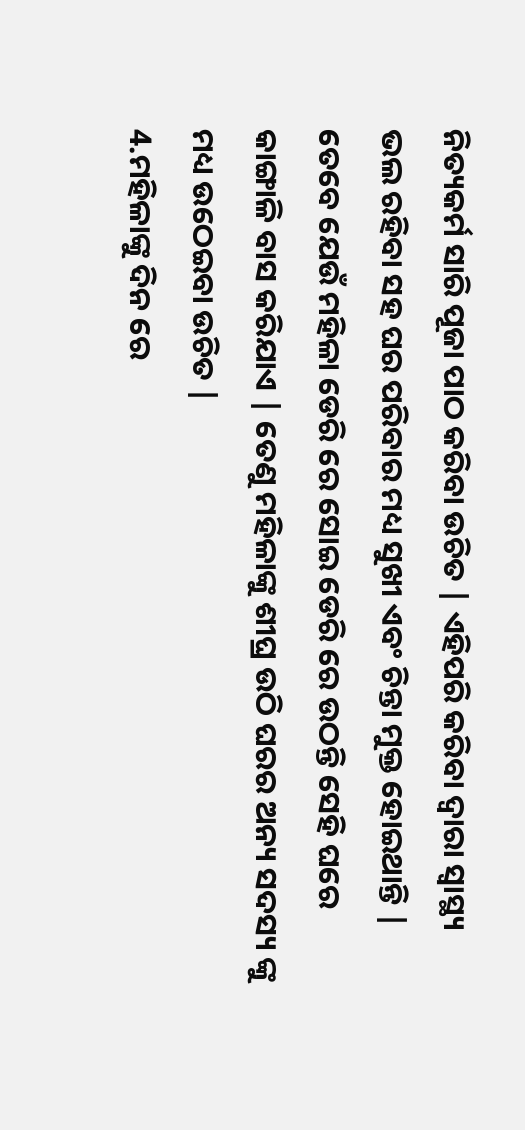ନିତ୍ୟକର୍ମ ସାରି ପୂଜା ପାଠ କରିବା ଉଚିତ | ଏହିପରି କରିବା ଦ୍ୱାରା ସ୍ୱାସ୍ଥ୍ୟ ଭଲ ରହିବା ସହ ଘର ପରିବାର ମଧ୍ୟ ସୁଖୀ ଏବଂ ଚିନ୍ତା ମୁକ୍ତ ହୋଇଥାନ୍ତି | ତେବେ ଯେଉଁ ମହିଳା ଡେରି ରେ ସୋଇ ଡେରି ରେ ଉଠନ୍ତି ସେହି ଘରେ କାଙ୍ଗାଳି ବାସ କରିଯାଏ | ତେଣୁ ମହିଳାଙ୍କୁ ଶୀଘ୍ର ଉଠି ଘରର ଅନ୍ୟ ସଦସ୍ୟ ଙ୍କୁ ମଧ୍ୟ ଉଠେଇବା ଉଚିତ |
4.ମହିଳାଙ୍କୁ ଦିନ ରେ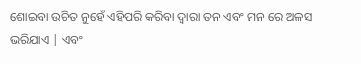ଶୋଇବା ଉଚିତ ନୁହେଁ ଏହିପରି କରିବା ଦ୍ୱାରା ତନ ଏବଂ ମନ ରେ ଅଳସ ଭରିଯାଏ | ଏବଂ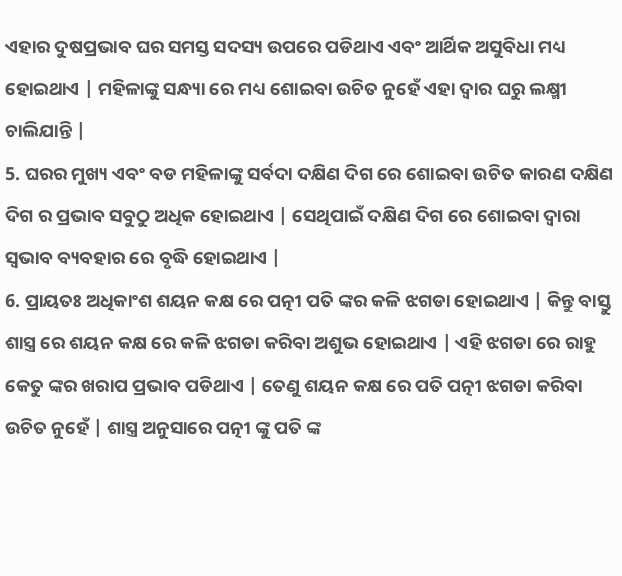ଏହାର ଦୁଷପ୍ରଭାବ ଘର ସମସ୍ତ ସଦସ୍ୟ ଉପରେ ପଡିଥାଏ ଏବଂ ଆର୍ଥିକ ଅସୁବିଧା ମଧ୍ୟ ହୋଇଥାଏ | ମହିଳାଙ୍କୁ ସନ୍ଧ୍ୟା ରେ ମଧ୍ୟ ଶୋଇବା ଉଚିତ ନୁହେଁ ଏହା ଦ୍ୱାର ଘରୁ ଲକ୍ଷ୍ମୀ ଚାଲିଯାନ୍ତି |
5. ଘରର ମୁଖ୍ୟ ଏବଂ ବଡ ମହିଳାଙ୍କୁ ସର୍ବଦା ଦକ୍ଷିଣ ଦିଗ ରେ ଶୋଇବା ଉଚିତ କାରଣ ଦକ୍ଷିଣ ଦିଗ ର ପ୍ରଭାବ ସବୁଠୁ ଅଧିକ ହୋଇଥାଏ | ସେଥିପାଇଁ ଦକ୍ଷିଣ ଦିଗ ରେ ଶୋଇବା ଦ୍ୱାରା ସ୍ୱଭାବ ବ୍ୟବହାର ରେ ବୃଦ୍ଧି ହୋଇଥାଏ |
6. ପ୍ରାୟତଃ ଅଧିକାଂଶ ଶୟନ କକ୍ଷ ରେ ପତ୍ନୀ ପତି ଙ୍କର କଳି ଝଗଡା ହୋଇଥାଏ | କିନ୍ତୁ ବାସ୍ତୁ ଶାସ୍ତ୍ର ରେ ଶୟନ କକ୍ଷ ରେ କଳି ଝଗଡା କରିବା ଅଶୁଭ ହୋଇଥାଏ | ଏହି ଝଗଡା ରେ ରାହୁ କେତୁ ଙ୍କର ଖରାପ ପ୍ରଭାବ ପଡିଥାଏ | ତେଣୁ ଶୟନ କକ୍ଷ ରେ ପତି ପତ୍ନୀ ଝଗଡା କରିବା ଉଚିତ ନୁହେଁ | ଶାସ୍ତ୍ର ଅନୁସାରେ ପତ୍ନୀ ଙ୍କୁ ପତି ଙ୍କ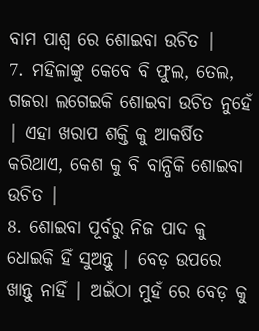ବାମ ପାଶ୍ୱ ରେ ଶୋଇବା ଉଚିତ |
7. ମହିଳାଙ୍କୁ କେବେ ବି ଫୁଲ, ତେଲ, ଗଜରା ଲଗେଇକି ଶୋଇବା ଉଚିତ ନୁହେଁ | ଏହା ଖରାପ ଶକ୍ତି କୁ ଆକର୍ଷିତ କରିଥାଏ, କେଶ କୁ ବି ବାନ୍ଧିକି ଶୋଇବା ଉଚିତ |
8. ଶୋଇବା ପୂର୍ବରୁ ନିଜ ପାଦ କୁ ଧୋଇକି ହିଁ ସୁଅନ୍ତୁ | ବେଡ଼ ଉପରେ ଖାନ୍ତୁ ନାହିଁ | ଅଇଁଠା ମୁହଁ ରେ ବେଡ଼ କୁ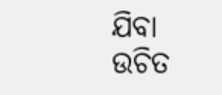ଯିବା ଉଚିତ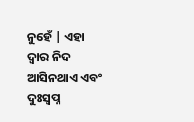ନୁହେଁ | ଏହା ଦ୍ୱାର ନିଦ ଆସିନଥାଏ ଏବଂ ଦୁଃସ୍ୱପ୍ନ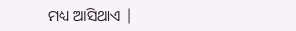ମଧ୍ୟ ଆସିଥାଏ |